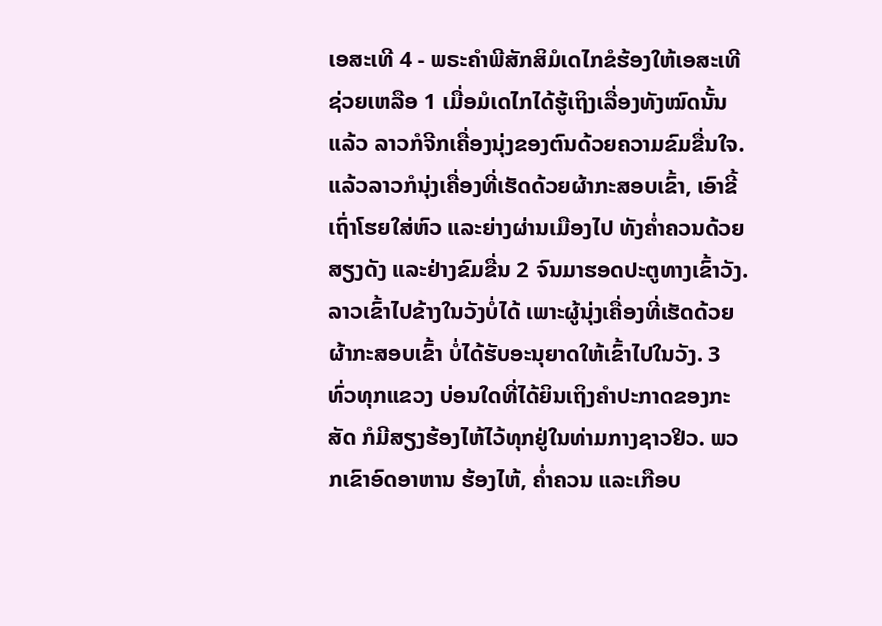ເອສະເທີ 4 - ພຣະຄຳພີສັກສິມໍເດໄກຂໍຮ້ອງໃຫ້ເອສະເທີຊ່ວຍເຫລືອ 1 ເມື່ອມໍເດໄກໄດ້ຮູ້ເຖິງເລື່ອງທັງໝົດນັ້ນແລ້ວ ລາວກໍຈີກເຄື່ອງນຸ່ງຂອງຕົນດ້ວຍຄວາມຂົມຂື່ນໃຈ. ແລ້ວລາວກໍນຸ່ງເຄື່ອງທີ່ເຮັດດ້ວຍຜ້າກະສອບເຂົ້າ, ເອົາຂີ້ເຖົ່າໂຮຍໃສ່ຫົວ ແລະຍ່າງຜ່ານເມືອງໄປ ທັງຄໍ່າຄວນດ້ວຍສຽງດັງ ແລະຢ່າງຂົມຂື່ນ 2 ຈົນມາຮອດປະຕູທາງເຂົ້າວັງ. ລາວເຂົ້າໄປຂ້າງໃນວັງບໍ່ໄດ້ ເພາະຜູ້ນຸ່ງເຄື່ອງທີ່ເຮັດດ້ວຍຜ້າກະສອບເຂົ້າ ບໍ່ໄດ້ຮັບອະນຸຍາດໃຫ້ເຂົ້າໄປໃນວັງ. 3 ທົ່ວທຸກແຂວງ ບ່ອນໃດທີ່ໄດ້ຍິນເຖິງຄຳປະກາດຂອງກະສັດ ກໍມີສຽງຮ້ອງໄຫ້ໄວ້ທຸກຢູ່ໃນທ່າມກາງຊາວຢິວ. ພວກເຂົາອົດອາຫານ ຮ້ອງໄຫ້, ຄໍ່າຄວນ ແລະເກືອບ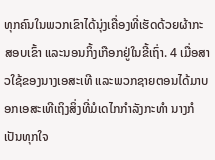ທຸກຄົນໃນພວກເຂົາໄດ້ນຸ່ງເຄື່ອງທີ່ເຮັດດ້ວຍຜ້າກະສອບເຂົ້າ ແລະນອນກິ້ງເກືອກຢູ່ໃນຂີ້ເຖົ່າ. 4 ເມື່ອສາວໃຊ້ຂອງນາງເອສະເທີ ແລະພວກຊາຍຕອນໄດ້ມາບອກເອສະເທີເຖິງສິ່ງທີ່ມໍເດໄກກຳລັງກະທຳ ນາງກໍເປັນທຸກໃຈ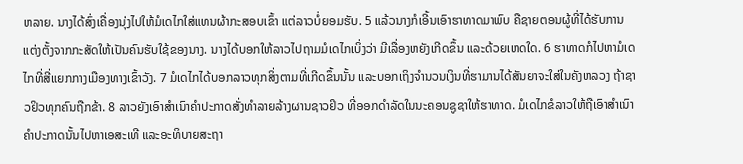ຫລາຍ. ນາງໄດ້ສົ່ງເຄື່ອງນຸ່ງໄປໃຫ້ມໍເດໄກໃສ່ແທນຜ້າກະສອບເຂົ້າ ແຕ່ລາວບໍ່ຍອມຮັບ. 5 ແລ້ວນາງກໍເອີ້ນເອົາຮາທາດມາພົບ ຄືຊາຍຕອນຜູ້ທີ່ໄດ້ຮັບການແຕ່ງຕັ້ງຈາກກະສັດໃຫ້ເປັນຄົນຮັບໃຊ້ຂອງນາງ. ນາງໄດ້ບອກໃຫ້ລາວໄປຖາມມໍເດໄກເບິ່ງວ່າ ມີເລື່ອງຫຍັງເກີດຂຶ້ນ ແລະດ້ວຍເຫດໃດ. 6 ຮາທາດກໍໄປຫາມໍເດໄກທີ່ສີ່ແຍກກາງເມືອງທາງເຂົ້າວັງ. 7 ມໍເດໄກໄດ້ບອກລາວທຸກສິ່ງຕາມທີ່ເກີດຂຶ້ນນັ້ນ ແລະບອກເຖິງຈຳນວນເງິນທີ່ຮາມານໄດ້ສັນຍາຈະໃສ່ໃນຄັງຫລວງ ຖ້າຊາວຢິວທຸກຄົນຖືກຂ້າ. 8 ລາວຍັງເອົາສຳເນົາຄຳປະກາດສັ່ງທຳລາຍລ້າງຜານຊາວຢິວ ທີ່ອອກດຳລັດໃນນະຄອນຊູຊາໃຫ້ຮາທາດ. ມໍເດໄກຂໍລາວໃຫ້ຖືເອົາສຳເນົາຄຳປະກາດນັ້ນໄປຫາເອສະເທີ ແລະອະທິບາຍສະຖາ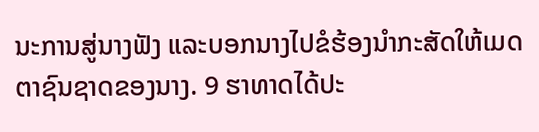ນະການສູ່ນາງຟັງ ແລະບອກນາງໄປຂໍຮ້ອງນຳກະສັດໃຫ້ເມດຕາຊົນຊາດຂອງນາງ. 9 ຮາທາດໄດ້ປະ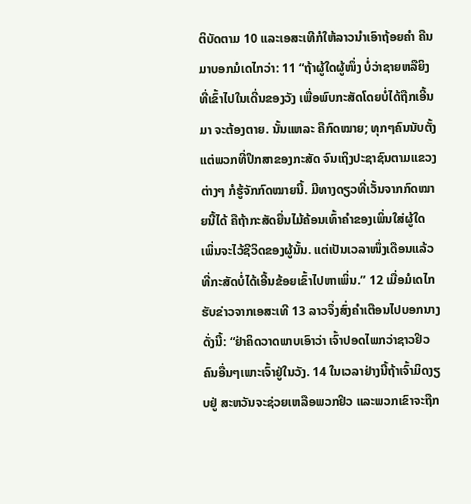ຕິບັດຕາມ 10 ແລະເອສະເທີກໍໃຫ້ລາວນຳເອົາຖ້ອຍຄຳ ຄືນມາບອກມໍເດໄກວ່າ: 11 “ຖ້າຜູ້ໃດຜູ້ໜຶ່ງ ບໍ່ວ່າຊາຍຫລືຍິງທີ່ເຂົ້າໄປໃນເດີ່ນຂອງວັງ ເພື່ອພົບກະສັດໂດຍບໍ່ໄດ້ຖືກເອີ້ນມາ ຈະຕ້ອງຕາຍ. ນັ້ນແຫລະ ຄືກົດໝາຍ; ທຸກໆຄົນນັບຕັ້ງແຕ່ພວກທີ່ປຶກສາຂອງກະສັດ ຈົນເຖິງປະຊາຊົນຕາມແຂວງຕ່າງໆ ກໍຮູ້ຈັກກົດໝາຍນີ້. ມີທາງດຽວທີ່ເວັ້ນຈາກກົດໝາຍນີ້ໄດ້ ຄືຖ້າກະສັດຍື່ນໄມ້ຄ້ອນເທົ້າຄຳຂອງເພິ່ນໃສ່ຜູ້ໃດ ເພິ່ນຈະໄວ້ຊີວິດຂອງຜູ້ນັ້ນ. ແຕ່ເປັນເວລາໜຶ່ງເດືອນແລ້ວ ທີ່ກະສັດບໍ່ໄດ້ເອີ້ນຂ້ອຍເຂົ້າໄປຫາເພິ່ນ.” 12 ເມື່ອມໍເດໄກຮັບຂ່າວຈາກເອສະເທີ 13 ລາວຈຶ່ງສົ່ງຄຳເຕືອນໄປບອກນາງດັ່ງນີ້: “ຢ່າຄິດວາດພາບເອົາວ່າ ເຈົ້າປອດໄພກວ່າຊາວຢິວຄົນອື່ນໆເພາະເຈົ້າຢູ່ໃນວັງ. 14 ໃນເວລາຢ່າງນີ້ຖ້າເຈົ້າມິດງຽບຢູ່ ສະຫວັນຈະຊ່ວຍເຫລືອພວກຢິວ ແລະພວກເຂົາຈະຖືກ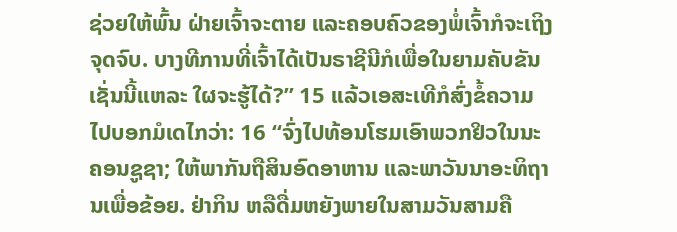ຊ່ວຍໃຫ້ພົ້ນ ຝ່າຍເຈົ້າຈະຕາຍ ແລະຄອບຄົວຂອງພໍ່ເຈົ້າກໍຈະເຖິງຈຸດຈົບ. ບາງທີການທີ່ເຈົ້າໄດ້ເປັນຣາຊີນີກໍເພື່ອໃນຍາມຄັບຂັນເຊັ່ນນີ້ແຫລະ ໃຜຈະຮູ້ໄດ້?” 15 ແລ້ວເອສະເທີກໍສົ່ງຂໍ້ຄວາມໄປບອກມໍເດໄກວ່າ: 16 “ຈົ່ງໄປທ້ອນໂຮມເອົາພວກຢິວໃນນະຄອນຊູຊາ; ໃຫ້ພາກັນຖືສິນອົດອາຫານ ແລະພາວັນນາອະທິຖານເພື່ອຂ້ອຍ. ຢ່າກິນ ຫລືດື່ມຫຍັງພາຍໃນສາມວັນສາມຄື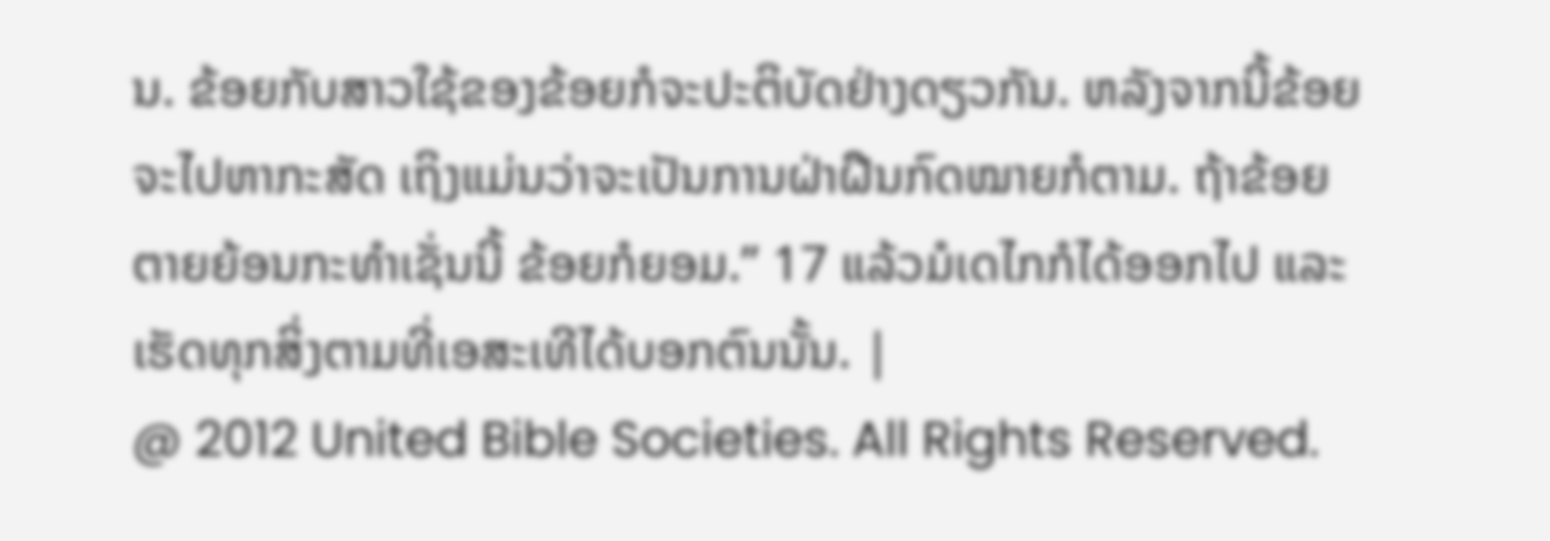ນ. ຂ້ອຍກັບສາວໃຊ້ຂອງຂ້ອຍກໍຈະປະຕິບັດຢ່າງດຽວກັນ. ຫລັງຈາກນີ້ຂ້ອຍຈະໄປຫາກະສັດ ເຖິງແມ່ນວ່າຈະເປັນການຝ່າຝືນກົດໝາຍກໍຕາມ. ຖ້າຂ້ອຍຕາຍຍ້ອນກະທຳເຊັ່ນນີ້ ຂ້ອຍກໍຍອມ.” 17 ແລ້ວມໍເດໄກກໍໄດ້ອອກໄປ ແລະເຮັດທຸກສິ່ງຕາມທີ່ເອສະເທີໄດ້ບອກຕົນນັ້ນ. |
@ 2012 United Bible Societies. All Rights Reserved.